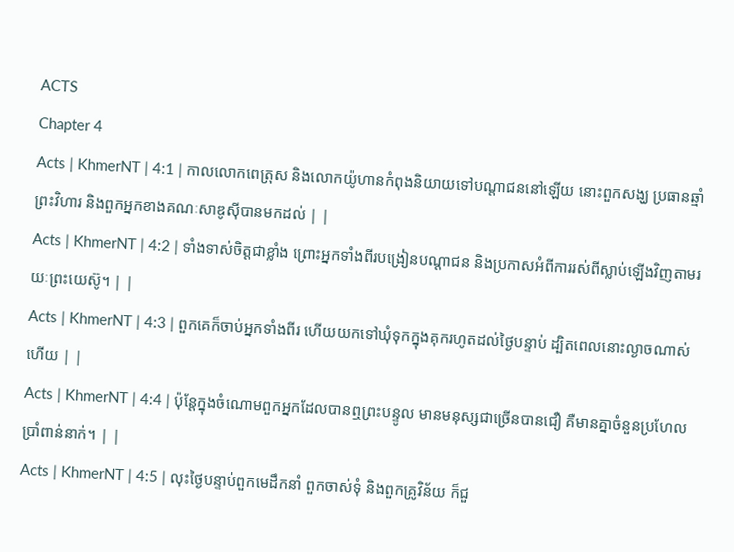ACTS
Chapter 4
Acts | KhmerNT | 4:1 | កាលលោកពេត្រុស និងលោកយ៉ូហានកំពុងនិយាយទៅបណ្ដាជននៅឡើយ នោះពួកសង្ឃ ប្រធានឆ្មាំព្រះវិហារ និងពួកអ្នកខាងគណៈសាឌូស៊ីបានមកដល់ | |
Acts | KhmerNT | 4:2 | ទាំងទាស់ចិត្ដជាខ្លាំង ព្រោះអ្នកទាំងពីរបង្រៀនបណ្ដាជន និងប្រកាសអំពីការរស់ពីស្លាប់ឡើងវិញតាមរយៈព្រះយេស៊ូ។ | |
Acts | KhmerNT | 4:3 | ពួកគេក៏ចាប់អ្នកទាំងពីរ ហើយយកទៅឃុំទុកក្នុងគុករហូតដល់ថ្ងៃបន្ទាប់ ដ្បិតពេលនោះល្ងាចណាស់ហើយ | |
Acts | KhmerNT | 4:4 | ប៉ុន្ដែក្នុងចំណោមពួកអ្នកដែលបានឮព្រះបន្ទូល មានមនុស្សជាច្រើនបានជឿ គឺមានគ្នាចំនួនប្រហែលប្រាំពាន់នាក់។ | |
Acts | KhmerNT | 4:5 | លុះថ្ងៃបន្ទាប់ពួកមេដឹកនាំ ពួកចាស់ទុំ និងពួកគ្រូវិន័យ ក៏ជួ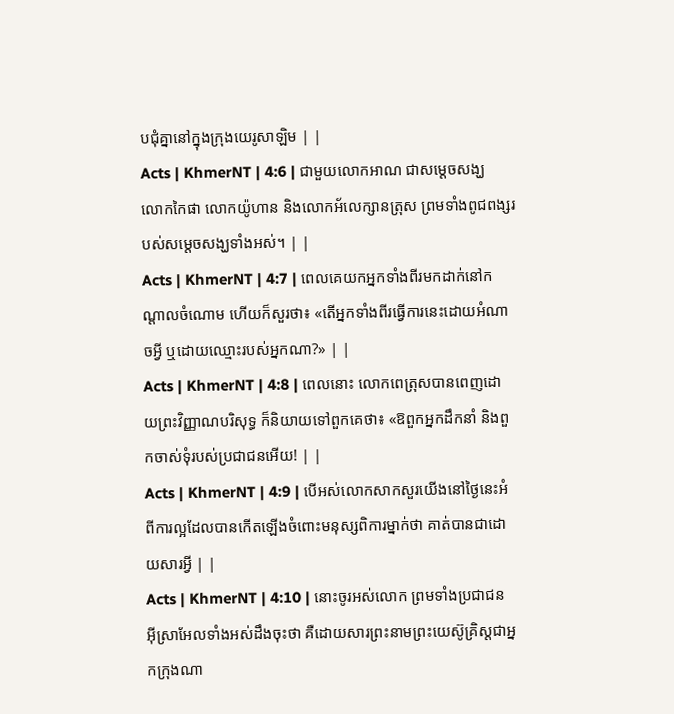បជុំគ្នានៅក្នុងក្រុងយេរូសាឡិម | |
Acts | KhmerNT | 4:6 | ជាមួយលោកអាណ ជាសម្ដេចសង្ឃ លោកកៃផា លោកយ៉ូហាន និងលោកអ័លេក្សានត្រុស ព្រមទាំងពូជពង្សរបស់សម្ដេចសង្ឃទាំងអស់។ | |
Acts | KhmerNT | 4:7 | ពេលគេយកអ្នកទាំងពីរមកដាក់នៅកណ្ដាលចំណោម ហើយក៏សួរថា៖ «តើអ្នកទាំងពីរធ្វើការនេះដោយអំណាចអ្វី ឬដោយឈ្មោះរបស់អ្នកណា?» | |
Acts | KhmerNT | 4:8 | ពេលនោះ លោកពេត្រុសបានពេញដោយព្រះវិញ្ញាណបរិសុទ្ធ ក៏និយាយទៅពួកគេថា៖ «ឱពួកអ្នកដឹកនាំ និងពួកចាស់ទុំរបស់ប្រជាជនអើយ! | |
Acts | KhmerNT | 4:9 | បើអស់លោកសាកសួរយើងនៅថ្ងៃនេះអំពីការល្អដែលបានកើតឡើងចំពោះមនុស្សពិការម្នាក់ថា គាត់បានជាដោយសារអ្វី | |
Acts | KhmerNT | 4:10 | នោះចូរអស់លោក ព្រមទាំងប្រជាជនអ៊ីស្រាអែលទាំងអស់ដឹងចុះថា គឺដោយសារព្រះនាមព្រះយេស៊ូគ្រិស្ដជាអ្នកក្រុងណា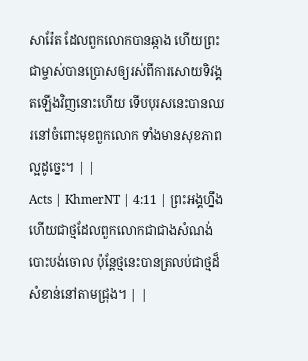សារ៉ែត ដែលពួកលោកបានឆ្កាង ហើយព្រះជាម្ចាស់បានប្រោសឲ្យរស់ពីការសោយទិវង្គតឡើងវិញនោះហើយ ទើបបុរសនេះបានឈរនៅចំពោះមុខពួកលោក ទាំងមានសុខភាពល្អដូច្នេះ។ | |
Acts | KhmerNT | 4:11 | ព្រះអង្គហ្នឹងហើយជាថ្មដែលពួកលោកជាជាងសំណង់បោះបង់ចោល ប៉ុន្ដែថ្មនេះបានត្រលប់ជាថ្មដ៏សំខាន់នៅតាមជ្រុង។ | |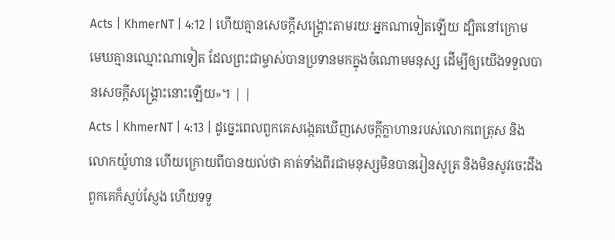Acts | KhmerNT | 4:12 | ហើយគ្មានសេចក្ដីសង្គ្រោះតាមរយៈអ្នកណាទៀតឡើយ ដ្បិតនៅក្រោមមេឃគ្មានឈ្មោះណាទៀត ដែលព្រះជាម្ចាស់បានប្រទានមកក្នុងចំណោមមនុស្ស ដើម្បីឲ្យយើងទទួលបានសេចក្ដីសង្គ្រោះនោះឡើយ»។ | |
Acts | KhmerNT | 4:13 | ដូច្នេះពេលពួកគេសង្កេតឃើញសេចក្ដីក្លាហានរបស់លោកពេត្រុស និងលោកយ៉ូហាន ហើយក្រោយពីបានយល់ថា គាត់ទាំងពីរជាមនុស្សមិនបានរៀនសូត្រ និងមិនសូវចេះដឹង ពួកគេក៏ស្ញប់ស្ញែង ហើយទទួ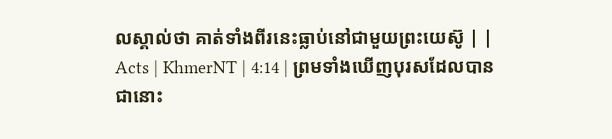លស្គាល់ថា គាត់ទាំងពីរនេះធ្លាប់នៅជាមួយព្រះយេស៊ូ | |
Acts | KhmerNT | 4:14 | ព្រមទាំងឃើញបុរសដែលបានជានោះ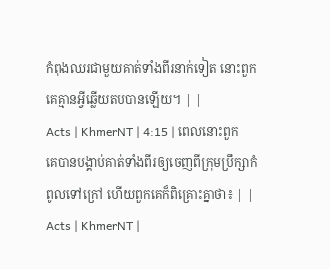កំពុងឈរជាមួយគាត់ទាំងពីរនាក់ទៀត នោះពួកគេគ្មានអ្វីឆ្លើយតបបានឡើយ។ | |
Acts | KhmerNT | 4:15 | ពេលនោះពួកគេបានបង្គាប់គាត់ទាំងពីរឲ្យចេញពីក្រុមប្រឹក្សាកំពូលទៅក្រៅ ហើយពួកគេក៏ពិគ្រោះគ្នាថា៖ | |
Acts | KhmerNT |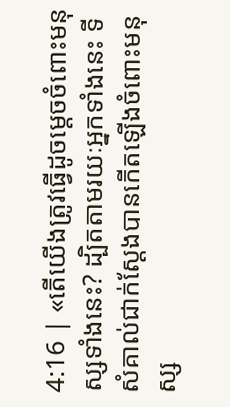4:16 | «តើយើងត្រូវធ្វើដូចម្ដេចចំពោះមនុស្សទាំងនេះ? ដ្បិតតាមរយៈអ្នកទាំងនេះ ទីសំគាល់ជាក់ស្ដែងបានកើតឡើងចំពោះមនុស្ស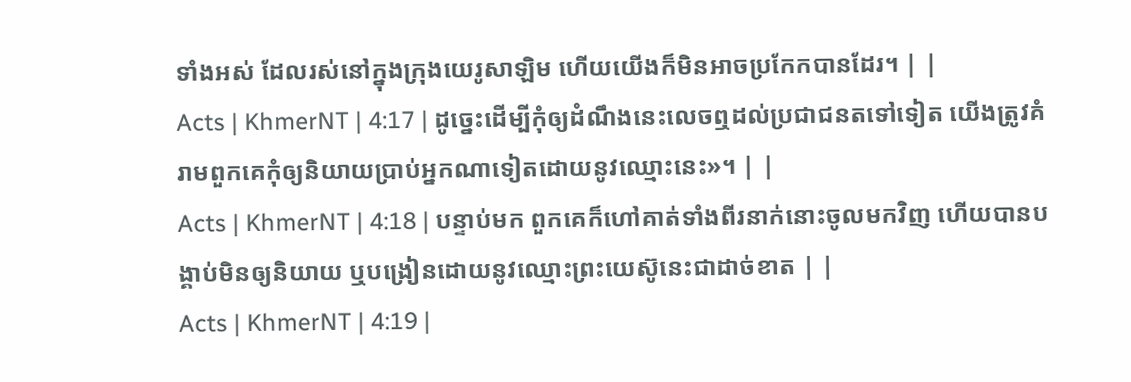ទាំងអស់ ដែលរស់នៅក្នុងក្រុងយេរូសាឡិម ហើយយើងក៏មិនអាចប្រកែកបានដែរ។ | |
Acts | KhmerNT | 4:17 | ដូច្នេះដើម្បីកុំឲ្យដំណឹងនេះលេចឮដល់ប្រជាជនតទៅទៀត យើងត្រូវគំរាមពួកគេកុំឲ្យនិយាយប្រាប់អ្នកណាទៀតដោយនូវឈ្មោះនេះ»។ | |
Acts | KhmerNT | 4:18 | បន្ទាប់មក ពួកគេក៏ហៅគាត់ទាំងពីរនាក់នោះចូលមកវិញ ហើយបានបង្គាប់មិនឲ្យនិយាយ ឬបង្រៀនដោយនូវឈ្មោះព្រះយេស៊ូនេះជាដាច់ខាត | |
Acts | KhmerNT | 4:19 |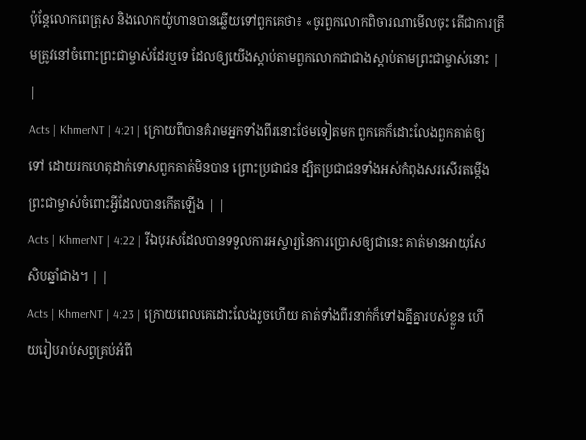ប៉ុន្ដែលោកពេត្រុស និងលោកយ៉ូហានបានឆ្លើយទៅពួកគេថា៖ «ចូរពួកលោកពិចារណាមើលចុះ តើជាការត្រឹមត្រូវនៅចំពោះព្រះជាម្ចាស់ដែរឬទេ ដែលឲ្យយើងស្ដាប់តាមពួកលោកជាជាងស្ដាប់តាមព្រះជាម្ចាស់នោះ | |
Acts | KhmerNT | 4:21 | ក្រោយពីបានគំរាមអ្នកទាំងពីរនោះថែមទៀតមក ពួកគេក៏ដោះលែងពួកគាត់ឲ្យទៅ ដោយរកហេតុដាក់ទោសពួកគាត់មិនបាន ព្រោះប្រជាជន ដ្បិតប្រជាជនទាំងអស់កំពុងសរសើរតម្កើងព្រះជាម្ចាស់ចំពោះអ្វីដែលបានកើតឡើង | |
Acts | KhmerNT | 4:22 | រីឯបុរសដែលបានទទួលការអស្ចារ្យនៃការប្រោសឲ្យជានេះ គាត់មានអាយុសែសិបឆ្នាំជាង។ | |
Acts | KhmerNT | 4:23 | ក្រោយពេលគេដោះលែងរួចហើយ គាត់ទាំងពីរនាក់ក៏ទៅឯគ្នីគ្នារបស់ខ្លួន ហើយរៀបរាប់សព្វគ្រប់អំពី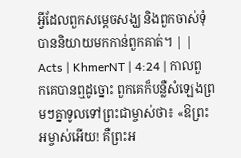អ្វីដែលពួកសម្ដេចសង្ឃ និងពួកចាស់ទុំបាននិយាយមកកាន់ពួកគាត់។ | |
Acts | KhmerNT | 4:24 | កាលពួកគេបានឮដូច្នោះ ពួកគេក៏បន្លឺសំឡេងព្រមៗគ្នាទូលទៅព្រះជាម្ចាស់ថា៖ «ឱព្រះអម្ចាស់អើយ! គឺព្រះអ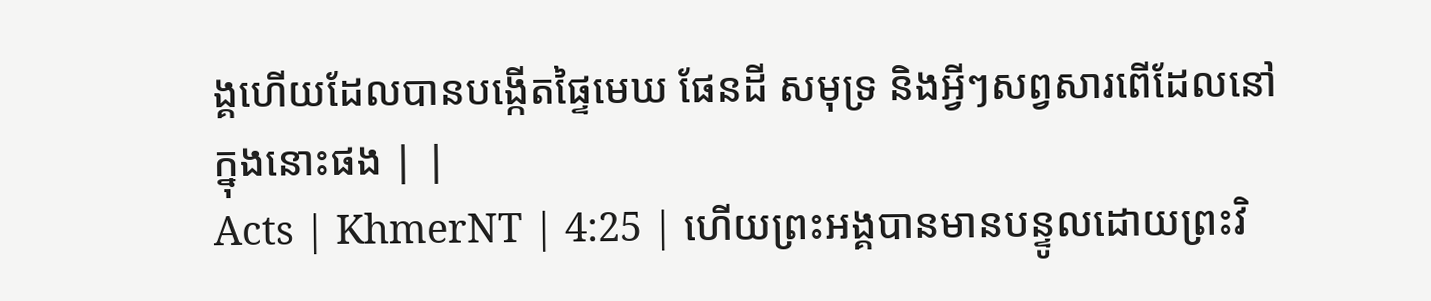ង្គហើយដែលបានបង្កើតផ្ទៃមេឃ ផែនដី សមុទ្រ និងអ្វីៗសព្វសារពើដែលនៅក្នុងនោះផង | |
Acts | KhmerNT | 4:25 | ហើយព្រះអង្គបានមានបន្ទូលដោយព្រះវិ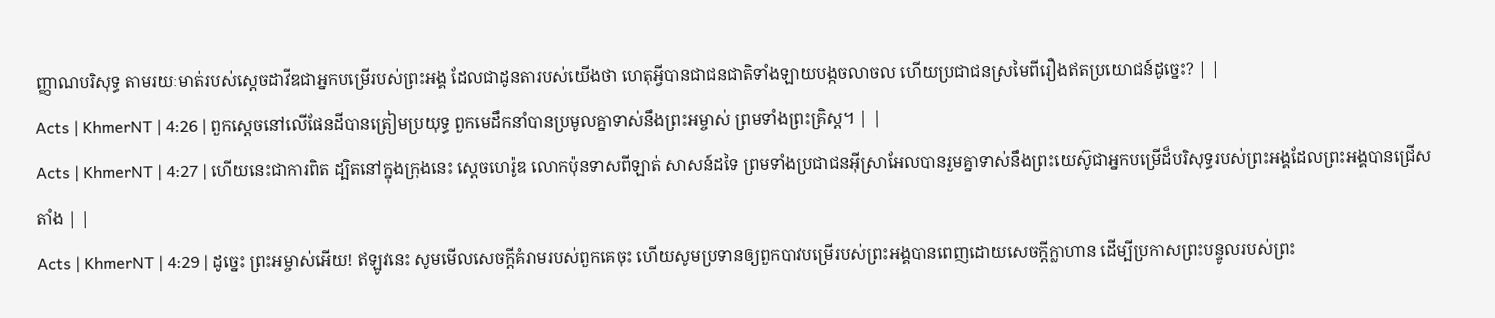ញ្ញាណបរិសុទ្ធ តាមរយៈមាត់របស់ស្ដេចដាវីឌជាអ្នកបម្រើរបស់ព្រះអង្គ ដែលជាដូនតារបស់យើងថា ហេតុអ្វីបានជាជនជាតិទាំងឡាយបង្កចលាចល ហើយប្រជាជនស្រមៃពីរឿងឥតប្រយោជន៍ដូច្នេះ? | |
Acts | KhmerNT | 4:26 | ពួកស្ដេចនៅលើផែនដីបានត្រៀមប្រយុទ្ធ ពួកមេដឹកនាំបានប្រមូលគ្នាទាស់នឹងព្រះអម្ចាស់ ព្រមទាំងព្រះគ្រិស្ដ។ | |
Acts | KhmerNT | 4:27 | ហើយនេះជាការពិត ដ្បិតនៅក្នុងក្រុងនេះ ស្ដេចហេរ៉ូឌ លោកប៉ុនទាសពីឡាត់ សាសន៍ដទៃ ព្រមទាំងប្រជាជនអ៊ីស្រាអែលបានរួមគ្នាទាស់នឹងព្រះយេស៊ូជាអ្នកបម្រើដ៏បរិសុទ្ធរបស់ព្រះអង្គដែលព្រះអង្គបានជ្រើសតាំង | |
Acts | KhmerNT | 4:29 | ដូច្នេះ ព្រះអម្ចាស់អើយ! ឥឡូវនេះ សូមមើលសេចក្ដីគំរាមរបស់ពួកគេចុះ ហើយសូមប្រទានឲ្យពួកបាវបម្រើរបស់ព្រះអង្គបានពេញដោយសេចក្ដីក្លាហាន ដើម្បីប្រកាសព្រះបន្ទូលរបស់ព្រះ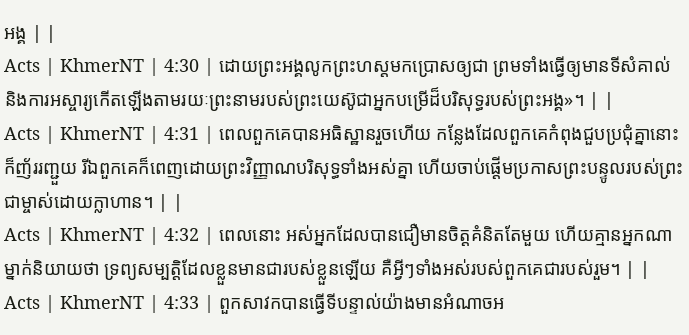អង្គ | |
Acts | KhmerNT | 4:30 | ដោយព្រះអង្គលូកព្រះហស្ដមកប្រោសឲ្យជា ព្រមទាំងធ្វើឲ្យមានទីសំគាល់ និងការអស្ចារ្យកើតឡើងតាមរយៈព្រះនាមរបស់ព្រះយេស៊ូជាអ្នកបម្រើដ៏បរិសុទ្ធរបស់ព្រះអង្គ»។ | |
Acts | KhmerNT | 4:31 | ពេលពួកគេបានអធិស្ឋានរួចហើយ កន្លែងដែលពួកគេកំពុងជួបប្រជុំគ្នានោះក៏ញ័ររញ្ជួយ រីឯពួកគេក៏ពេញដោយព្រះវិញ្ញាណបរិសុទ្ធទាំងអស់គ្នា ហើយចាប់ផ្ដើមប្រកាសព្រះបន្ទូលរបស់ព្រះជាម្ចាស់ដោយក្លាហាន។ | |
Acts | KhmerNT | 4:32 | ពេលនោះ អស់អ្នកដែលបានជឿមានចិត្ដគំនិតតែមួយ ហើយគ្មានអ្នកណាម្នាក់និយាយថា ទ្រព្យសម្បត្ដិដែលខ្លួនមានជារបស់ខ្លួនឡើយ គឺអ្វីៗទាំងអស់របស់ពួកគេជារបស់រួម។ | |
Acts | KhmerNT | 4:33 | ពួកសាវកបានធ្វើទីបន្ទាល់យ៉ាងមានអំណាចអ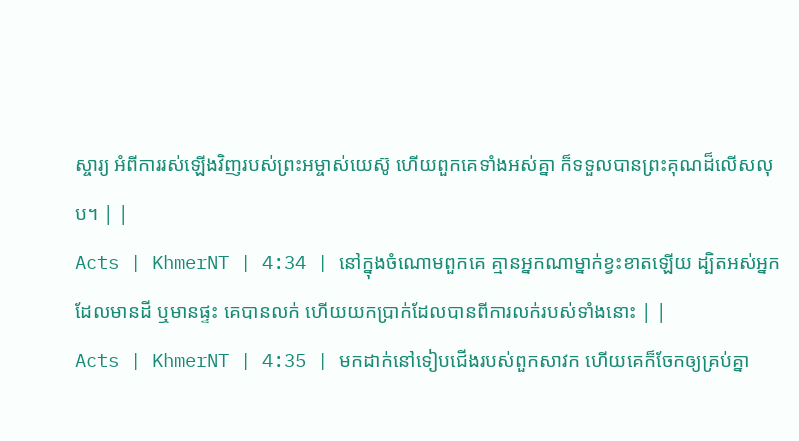ស្ចារ្យ អំពីការរស់ឡើងវិញរបស់ព្រះអម្ចាស់យេស៊ូ ហើយពួកគេទាំងអស់គ្នា ក៏ទទួលបានព្រះគុណដ៏លើសលុប។ | |
Acts | KhmerNT | 4:34 | នៅក្នុងចំណោមពួកគេ គ្មានអ្នកណាម្នាក់ខ្វះខាតឡើយ ដ្បិតអស់អ្នកដែលមានដី ឬមានផ្ទះ គេបានលក់ ហើយយកប្រាក់ដែលបានពីការលក់របស់ទាំងនោះ | |
Acts | KhmerNT | 4:35 | មកដាក់នៅទៀបជើងរបស់ពួកសាវក ហើយគេក៏ចែកឲ្យគ្រប់គ្នា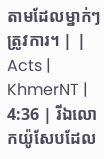តាមដែលម្នាក់ៗត្រូវការ។ | |
Acts | KhmerNT | 4:36 | រីឯលោកយ៉ូសែបដែល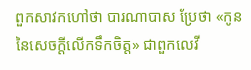ពួកសាវកហៅថា បារណាបាស ប្រែថា «កូននៃសេចក្ដីលើកទឹកចិត្ដ» ជាពួកលេវី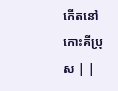កើតនៅកោះគីប្រុស | |